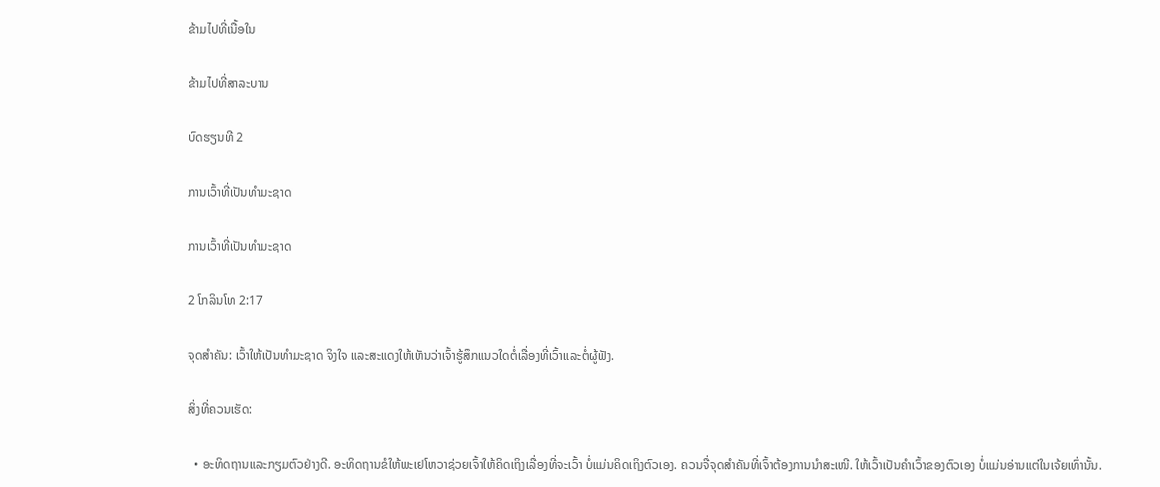ຂ້າມໄປທີ່ເນື້ອໃນ

ຂ້າມໄປທີ່ສາລະບານ

ບົດຮຽນທີ 2

ການເວົ້າທີ່ເປັນທຳມະຊາດ

ການເວົ້າທີ່ເປັນທຳມະຊາດ

2 ໂກລິນໂທ 2:17

ຈຸດສຳຄັນ: ເວົ້າໃຫ້ເປັນທຳມະຊາດ ຈິງໃຈ ແລະສະແດງໃຫ້ເຫັນວ່າເຈົ້າຮູ້ສຶກແນວໃດຕໍ່ເລື່ອງທີ່ເວົ້າແລະຕໍ່ຜູ້ຟັງ.

ສິ່ງທີ່ຄວນເຮັດ:

  • ອະທິດຖານແລະກຽມຕົວຢ່າງດີ. ອະທິດຖານຂໍໃຫ້ພະເຢໂຫວາຊ່ວຍເຈົ້າໃຫ້ຄິດເຖິງເລື່ອງທີ່ຈະເວົ້າ ບໍ່ແມ່ນຄິດເຖິງຕົວເອງ. ຄວນຈື່ຈຸດສຳຄັນທີ່ເຈົ້າຕ້ອງການນຳສະເໜີ. ໃຫ້ເວົ້າເປັນຄຳເວົ້າຂອງຕົວເອງ ບໍ່ແມ່ນອ່ານແຕ່ໃນເຈ້ຍເທົ່ານັ້ນ.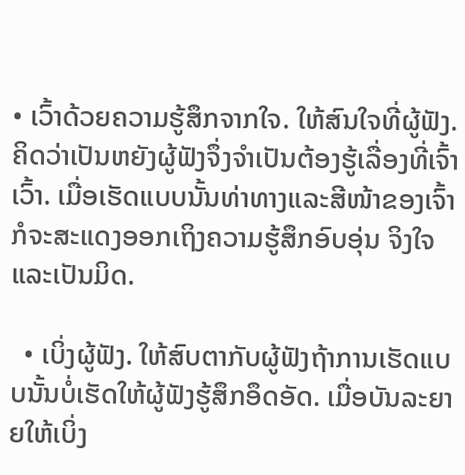• ເວົ້າດ້ວຍຄວາມຮູ້ສຶກຈາກໃຈ. ໃຫ້ສົນໃຈທີ່ຜູ້ຟັງ. ຄິດວ່າເປັນຫຍັງຜູ້ຟັງຈຶ່ງຈຳເປັນຕ້ອງຮູ້ເລື່ອງທີ່ເຈົ້າເວົ້າ. ເມື່ອເຮັດແບບນັ້ນທ່າທາງແລະສີໜ້າຂອງເຈົ້າກໍຈະສະແດງອອກເຖິງຄວາມຮູ້ສຶກອົບອຸ່ນ ຈິງໃຈ ແລະເປັນມິດ.

  • ເບິ່ງຜູ້ຟັງ. ໃຫ້ສົບຕາກັບຜູ້ຟັງຖ້າການເຮັດແບບນັ້ນບໍ່ເຮັດໃຫ້ຜູ້ຟັງຮູ້ສຶກອຶດອັດ. ເມື່ອບັນລະຍາຍໃຫ້ເບິ່ງ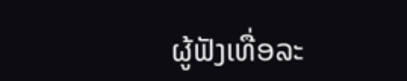ຜູ້ຟັງເທື່ອລະ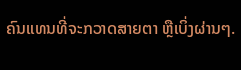ຄົນແທນທີ່ຈະກວາດສາຍຕາ ຫຼືເບິ່ງຜ່ານໆ.